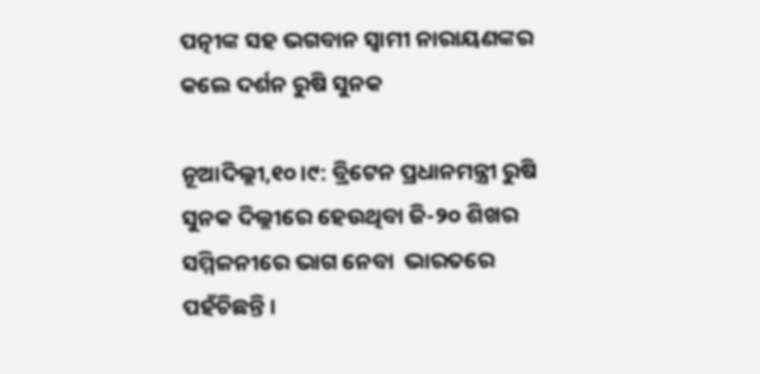ପତ୍ନୀଙ୍କ ସହ ଭଗବାନ ସ୍ୱାମୀ ନାରାୟଣଙ୍କର କଲେ ଦର୍ଶନ ରୁଷି ସୁନକ

ନୂଆଦିଲ୍ଲୀ,୧୦।୯: ବ୍ରିଟେନ ପ୍ରଧାନମନ୍ତ୍ରୀ ରୁଷି ସୁନକ ଦିଲ୍ଲୀରେ ହେଉଥିବା ଜି-୨୦ ଶିଖର ସମ୍ମିଳନୀରେ ଭାଗ ନେବା  ଭାରତରେ ପହଁଚିଛନ୍ତି ।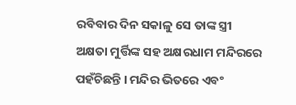ରବିବାର ଦିନ ସକାଳୁ ସେ ତାଙ୍କ ସ୍ତ୍ରୀ ଅକ୍ଷତା ମୁର୍ତ୍ତିଙ୍କ ସହ ଅକ୍ଷରଧାମ ମନ୍ଦିରରେ ପହଁଚିଛନ୍ତି । ମନ୍ଦିର ଭିତରେ ଏବଂ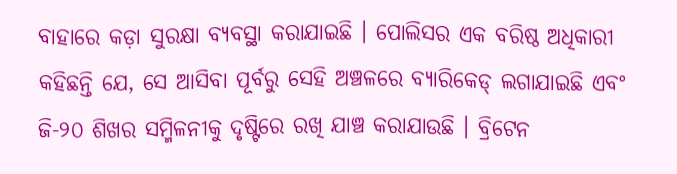ବାହାରେ କଡ଼ା ସୁରକ୍ଷା ବ୍ୟବସ୍ଥା କରାଯାଇଛି । ପୋଲିସର ଏକ ବରିଷ୍ଠ ଅଧିକାରୀ କହିଛନ୍ତି ଯେ, ସେ ଆସିବା ପୂର୍ବରୁ ସେହି ଅଞ୍ଚଳରେ ବ୍ୟାରିକେଡ୍ ଲଗାଯାଇଛି ଏବଂ ଜି-୨୦ ଶିଖର ସମ୍ମିଳନୀକୁ ଦୃଷ୍ଟିରେ ରଖି ଯାଞ୍ଚ କରାଯାଉଛି । ବ୍ରିଟେନ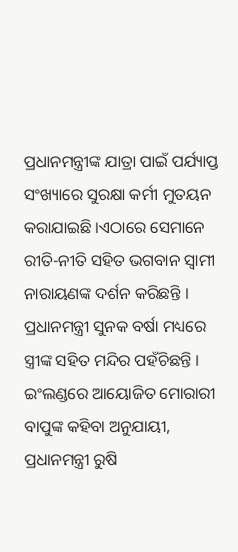ପ୍ରଧାନମନ୍ତ୍ରୀଙ୍କ ଯାତ୍ରା ପାଇଁ ପର୍ଯ୍ୟାପ୍ତ ସଂଖ୍ୟାରେ ସୁରକ୍ଷା କର୍ମୀ ମୁତୟନ କରାଯାଇଛି ।ଏଠାରେ ସେମାନେ ରୀତି-ନୀତି ସହିତ ଭଗବାନ ସ୍ୱାମୀ ନାରାୟଣଙ୍କ ଦର୍ଶନ କରିଛନ୍ତି । ପ୍ରଧାନମନ୍ତ୍ରୀ ସୁନକ ବର୍ଷା ମଧ୍ୟରେ ସ୍ତ୍ରୀଙ୍କ ସହିତ ମନ୍ଦିର ପହଁଚିଛନ୍ତି । ଇଂଲଣ୍ଡରେ ଆୟୋଜିତ ମୋରାରୀ ବାପୁଙ୍କ କହିବା ଅନୁଯାୟୀ, ପ୍ରଧାନମନ୍ତ୍ରୀ ରୁଷି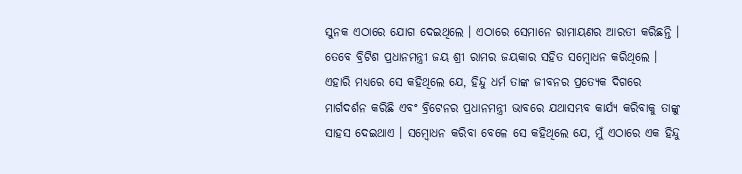ସୁନକ ଏଠାରେ ଯୋଗ ଦେଇଥିଲେ । ଏଠାରେ ସେମାନେ ରାମାୟଣର ଆରତୀ କରିଛନ୍ତି । ତେବେ ବ୍ରିଟିଶ ପ୍ରଧାନମନ୍ତ୍ରୀ ଜୟ ଶ୍ରୀ ରାମର ଜୟକାର ସହିତ ସମ୍ବୋଧନ କରିଥିଲେ । ଏହାରି ମଧ୍ୟରେ ସେ କହିଥିଲେ ଯେ, ହିନ୍ଦୁ ଧର୍ମ ତାଙ୍କ ଜୀବନର ପ୍ରତ୍ୟେକ ଦିଗରେ ମାର୍ଗଦର୍ଶନ କରିଛି ଏବଂ ବ୍ରିଟେନର ପ୍ରଧାନମନ୍ତ୍ରୀ ଭାବରେ ଯଥାସମ୍ଭବ କାର୍ଯ୍ୟ କରିବାକୁ ତାଙ୍କୁ ସାହସ ଦେଇଥାଏ । ସମ୍ବୋଧନ କରିବା ବେଳେ ସେ କହିଥିଲେ ଯେ, ମୁଁ ଏଠାରେ ଏକ ହିନ୍ଦୁ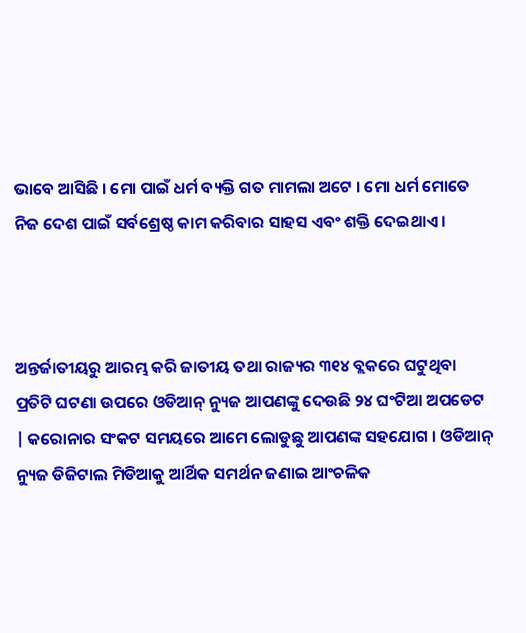ଭାବେ ଆସିଛି । ମୋ ପାଇଁ ଧର୍ମ ବ୍ୟକ୍ତି ଗତ ମାମଲା ଅଟେ । ମୋ ଧର୍ମ ମୋତେ ନିଜ ଦେଶ ପାଇଁ ସର୍ବଶ୍ରେଷ୍ଠ କାମ କରିବାର ସାହସ ଏବଂ ଶକ୍ତି ଦେଇଥାଏ ।



ଅନ୍ତର୍ଜାତୀୟରୁ ଆରମ୍ଭ କରି ଜାତୀୟ ତଥା ରାଜ୍ୟର ୩୧୪ ବ୍ଲକରେ ଘଟୁଥିବା ପ୍ରତିଟି ଘଟଣା ଉପରେ ଓଡିଆନ୍ ନ୍ୟୁଜ ଆପଣଙ୍କୁ ଦେଉଛି ୨୪ ଘଂଟିଆ ଅପଡେଟ | କରୋନାର ସଂକଟ ସମୟରେ ଆମେ ଲୋଡୁଛୁ ଆପଣଙ୍କ ସହଯୋଗ । ଓଡିଆନ୍ ନ୍ୟୁଜ ଡିଜିଟାଲ ମିଡିଆକୁ ଆର୍ଥିକ ସମର୍ଥନ ଜଣାଇ ଆଂଚଳିକ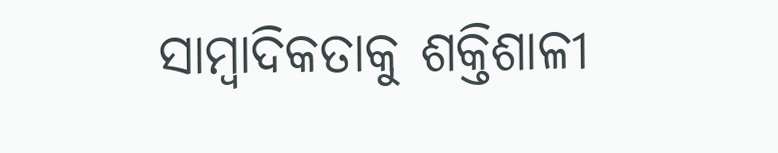ସାମ୍ବାଦିକତାକୁ ଶକ୍ତିଶାଳୀ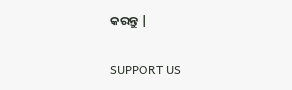କରନ୍ତୁ |

SUPPORT US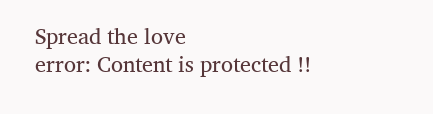Spread the love
error: Content is protected !!